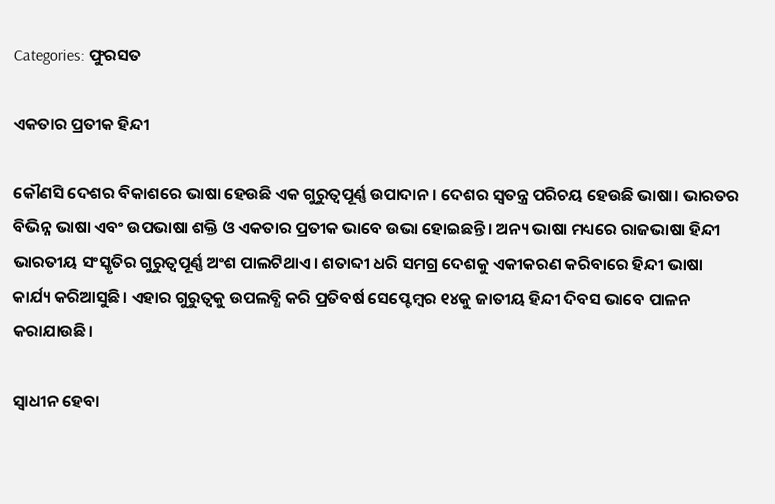Categories: ଫୁରସତ

ଏକତାର ପ୍ରତୀକ ହିନ୍ଦୀ

କୌଣସି ଦେଶର ବିକାଶରେ ଭାଷା ହେଉଛି ଏକ ଗୁରୁତ୍ୱପୂର୍ଣ୍ଣ ଉପାଦାନ। ଦେଶର ସ୍ବତନ୍ତ୍ର ପରିଚୟ ହେଉଛି ଭାଷା। ଭାରତର ବିଭିନ୍ନ ଭାଷା ଏବଂ ଉପଭାଷା ଶକ୍ତି ଓ ଏକତାର ପ୍ରତୀକ ଭାବେ ଉଭା ହୋଇଛନ୍ତି। ଅନ୍ୟ ଭାଷା ମଧ୍ୟରେ ରାଜଭାଷା ହିନ୍ଦୀ ଭାରତୀୟ ସଂସ୍କୃତିର ଗୁରୁତ୍ୱପୂର୍ଣ୍ଣ ଅଂଶ ପାଲଟିଥାଏ। ଶତାବ୍ଦୀ ଧରି ସମଗ୍ର ଦେଶକୁ ଏକୀକରଣ କରିବାରେ ହିନ୍ଦୀ ଭାଷା କାର୍ଯ୍ୟ କରିଆସୁଛି। ଏହାର ଗୁରୁତ୍ୱକୁ ଉପଲବ୍ଧି କରି ପ୍ରତିବର୍ଷ ସେପ୍ଟେମ୍ବର ୧୪କୁ ଜାତୀୟ ହିନ୍ଦୀ ଦିବସ ଭାବେ ପାଳନ କରାଯାଉଛି।

ସ୍ବାଧୀନ ହେବା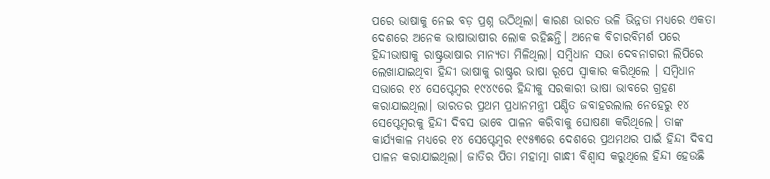ପରେ ଭାଷାକୁ ନେଇ ବଡ଼ ପ୍ରଶ୍ନ ଉଠିଥିଲା। କାରଣ ଭାରତ ଭଳି ଭିନ୍ନତା ମଧ୍ୟରେ ଏକତା ଦେଶରେ ଅନେକ ଭାଷାଭାଷୀର ଲୋକ ରହିଛନ୍ତି। ଅନେକ ବିଚାରବିମର୍ଶ ପରେ ହିନ୍ଦୀଭାଷାକୁ ରାଷ୍ଟ୍ରଭାଷାର ମାନ୍ୟତା ମିଳିଥିଲା। ସମ୍ବିଧାନ ସଭା ଦେବନାଗରୀ ଲିପିରେ ଲେଖାଯାଇଥିବା ହିନ୍ଦୀ ଭାଷାକୁ ରାଷ୍ଟ୍ରର ଭାଷା ରୂପେ ସ୍ବାକାର କରିଥିଲେ । ସମ୍ବିଧାନ ସଭାରେ ୧୪ ସେପ୍ଟେମ୍ବର ୧୯୪୯ରେ ହିନ୍ଦୀକୁ ସରକାରୀ ଭାଷା ଭାବରେ ଗ୍ରହଣ କରାଯାଇଥିଲା। ଭାରତର ପ୍ରଥମ ପ୍ରଧାନମନ୍ତ୍ରୀ ପଣ୍ଡିତ ଜବାହରଲାଲ ନେହେରୁ ୧୪ ସେପ୍ଟେମ୍ବରକୁ ହିନ୍ଦୀ ଦିବସ ଭାବେ ପାଳନ କରିବାକୁ ଘୋଷଣା କରିଥିଲେ। ତାଙ୍କ କାର୍ଯ୍ୟକାଳ ମଧ୍ୟରେ ୧୪ ସେପ୍ଟେମ୍ବର ୧୯୫୩ରେ ଦେଶରେ ପ୍ରଥମଥର ପାଇଁ ହିନ୍ଦୀ ଦିବସ ପାଳନ କରାଯାଇଥିଲା। ଜାତିର ପିତା ମହାତ୍ମା ଗାନ୍ଧୀ ବିଶ୍ୱାସ କରୁଥିଲେ ହିନ୍ଦୀ ହେଉଛି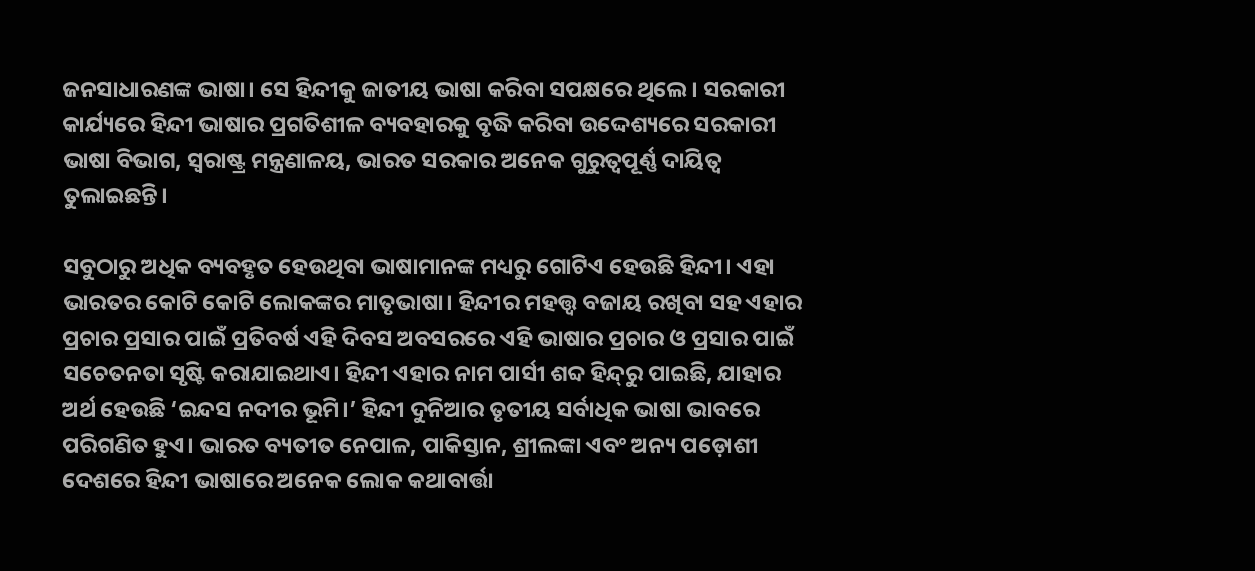ଜନସାଧାରଣଙ୍କ ଭାଷା। ସେ ହିନ୍ଦୀକୁ ଜାତୀୟ ଭାଷା କରିବା ସପକ୍ଷରେ ଥିଲେ। ସରକାରୀ କାର୍ଯ୍ୟରେ ହିନ୍ଦୀ ଭାଷାର ପ୍ରଗତିଶୀଳ ବ୍ୟବହାରକୁ ବୃଦ୍ଧି କରିବା ଉଦ୍ଦେଶ୍ୟରେ ସରକାରୀ ଭାଷା ବିଭାଗ, ସ୍ବରାଷ୍ଟ୍ର ମନ୍ତ୍ରଣାଳୟ, ଭାରତ ସରକାର ଅନେକ ଗୁରୁତ୍ୱପୂର୍ଣ୍ଣ ଦାୟିତ୍ୱ ତୁଲାଇଛନ୍ତି।

ସବୁଠାରୁ ଅଧିକ ବ୍ୟବହୃତ ହେଉଥିବା ଭାଷାମାନଙ୍କ ମଧ୍ୟରୁ ଗୋଟିଏ ହେଉଛି ହିନ୍ଦୀ। ଏହା ଭାରତର କୋଟି କୋଟି ଲୋକଙ୍କର ମାତୃଭାଷା। ହିନ୍ଦୀର ମହତ୍ତ୍ବ ବଜାୟ ରଖିବା ସହ ଏହାର ପ୍ରଚାର ପ୍ରସାର ପାଇଁ ପ୍ରତିବର୍ଷ ଏହି ଦିବସ ଅବସରରେ ଏହି ଭାଷାର ପ୍ରଚାର ଓ ପ୍ରସାର ପାଇଁ ସଚେତନତା ସୃଷ୍ଟି କରାଯାଇଥାଏ। ହିନ୍ଦୀ ଏହାର ନାମ ପାର୍ସୀ ଶବ୍ଦ ହିନ୍ଦ୍‌ରୁ ପାଇଛି, ଯାହାର ଅର୍ଥ ହେଉଛି ‘ଇନ୍ଦସ ନଦୀର ଭୂମି।’ ହିନ୍ଦୀ ଦୁନିଆର ତୃତୀୟ ସର୍ବାଧିକ ଭାଷା ଭାବରେ ପରିଗଣିତ ହୁଏ। ଭାରତ ବ୍ୟତୀତ ନେପାଳ, ପାକିସ୍ତାନ, ଶ୍ରୀଲଙ୍କା ଏବଂ ଅନ୍ୟ ପଡ଼ୋଶୀ ଦେଶରେ ହିନ୍ଦୀ ଭାଷାରେ ଅନେକ ଲୋକ କଥାବାର୍ତ୍ତା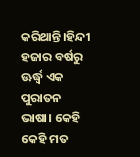କରିଥାନ୍ତି।ହିନ୍ଦୀ ହଜାର ବର୍ଷରୁ ଊର୍ଦ୍ଧ୍ୱ ଏକ ପୁରାତନ ଭାଷା। କେହି କେହି ମତ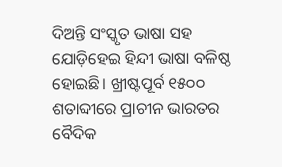ଦିଅନ୍ତି ସଂସ୍କୃତ ଭାଷା ସହ ଯୋଡ଼ିହେଇ ହିନ୍ଦୀ ଭାଷା ବଳିଷ୍ଠ ହୋଇଛି। ଖ୍ରୀଷ୍ଟପୂର୍ବ ୧୫୦୦ ଶତାବ୍ଦୀରେ ପ୍ରାଚୀନ ଭାରତର ବୈଦିକ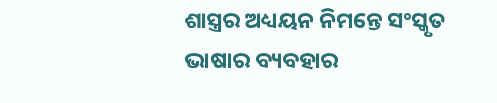ଶାସ୍ତ୍ରର ଅଧ୍ୟୟନ ନିମନ୍ତେ ସଂସ୍କୃତ ଭାଷାର ବ୍ୟବହାର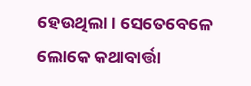ହେଉଥିଲା। ସେତେବେଳେ ଲୋକେ କଥାବାର୍ତ୍ତା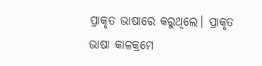ପ୍ରାକୃତ ଭାଷାରେ କରୁଥିଲେ। ପ୍ରାକୃତ ଭାଷା କାଳକ୍ରମେ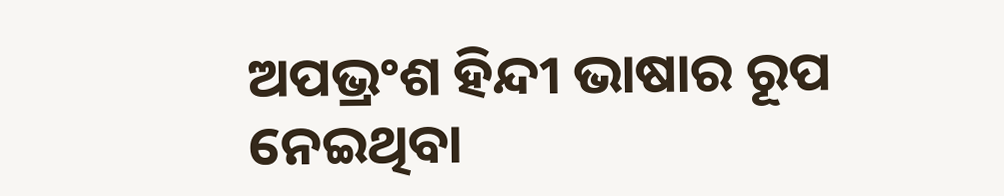ଅପଭ୍ରଂଶ ହିନ୍ଦୀ ଭାଷାର ରୂପ ନେଇଥିବା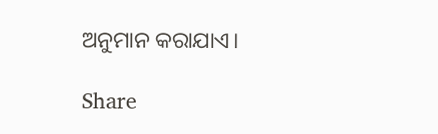ଅନୁମାନ କରାଯାଏ।

Share